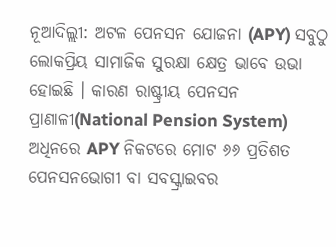ନୂଆଦିଲ୍ଲୀ: ଅଟଳ ପେନସନ ଯୋଜନା (APY) ସବୁଠୁ ଲୋକପ୍ରିୟ ସାମାଜିକ ସୁରକ୍ଷା କ୍ଷେତ୍ର ଭାବେ ଉଭା ହୋଇଛି । କାରଣ ରାଷ୍ଟ୍ରୀୟ ପେନସନ ପ୍ରାଣାଳୀ(National Pension System) ଅଧିନରେ APY ନିକଟରେ ମୋଟ ୬୬ ପ୍ରତିଶତ ପେନସନଭୋଗୀ ବା ସବସ୍କ୍ରାଇବର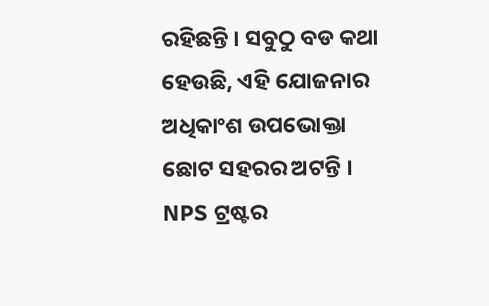ରହିଛନ୍ତି । ସବୁଠୁ ବଡ କଥା ହେଉଛି, ଏହି ଯୋଜନାର ଅଧିକାଂଶ ଉପଭୋକ୍ତା ଛୋଟ ସହରର ଅଟନ୍ତି । NPS ଟ୍ରଷ୍ଟର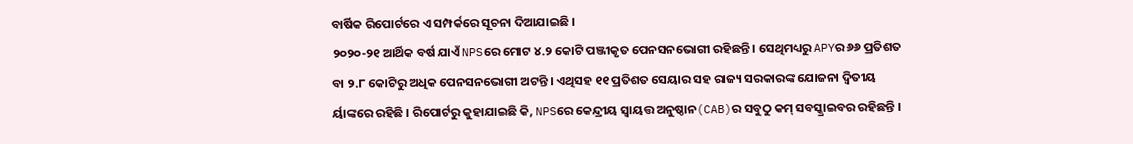ବାର୍ଷିକ ରିପୋର୍ଟରେ ଏ ସମ୍ପର୍କରେ ସୂଚନା ଦିଆଯାଇଛି ।
୨୦୨୦-୨୧ ଆର୍ଥିକ ବର୍ଷ ଯାଏଁ NPSରେ ମୋଟ ୪.୨ କୋଟି ପଞ୍ଜୀକୃତ ପେନସନଭୋଗୀ ରହିଛନ୍ତି । ସେଥିମଧ୍ୟରୁ APYର ୬୬ ପ୍ରତିଶତ ବା ୨.୮ କୋଟିରୁ ଅଧିକ ପେନସନଭୋଗୀ ଅଟନ୍ତି । ଏଥିସହ ୧୧ ପ୍ରତିଶତ ସେୟାର ସହ ରାଜ୍ୟ ସରକାରଙ୍କ ଯୋଜନା ଦ୍ବିତୀୟ ର୍ୟାଙ୍କରେ ରହିଛି । ରିପୋର୍ଟରୁ କୁହାଯାଇଛି କି, NPSରେ କେନ୍ଦ୍ରୀୟ ସ୍ବାୟତ୍ତ ଅନୁଷ୍ଠାନ(CAB)ର ସବୁଠୁ କମ୍ ସବସ୍କ୍ରାଇବର ରହିଛନ୍ତି ।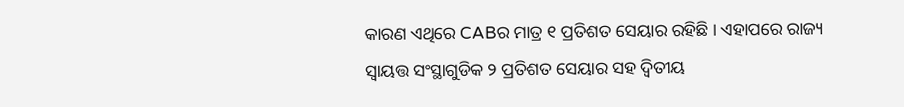କାରଣ ଏଥିରେ CABର ମାତ୍ର ୧ ପ୍ରତିଶତ ସେୟାର ରହିଛି । ଏହାପରେ ରାଜ୍ୟ ସ୍ବାୟତ୍ତ ସଂସ୍ଥାଗୁଡିକ ୨ ପ୍ରତିଶତ ସେୟାର ସହ ଦ୍ବିତୀୟ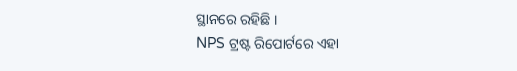ସ୍ଥାନରେ ରହିଛି ।
NPS ଟ୍ରଷ୍ଟ ରିପୋର୍ଟରେ ଏହା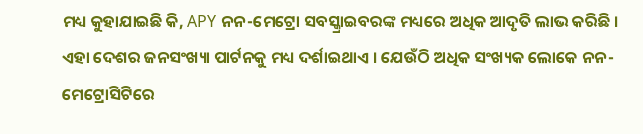ମଧ୍ୟ କୁହାଯାଇଛି କି, APY ନନ-ମେଟ୍ରୋ ସବସ୍କ୍ରାଇବରଙ୍କ ମଧ୍ୟରେ ଅଧିକ ଆଦୃତି ଲାଭ କରିଛି । ଏହା ଦେଶର ଜନସଂଖ୍ୟା ପାର୍ଟନକୁ ମଧ୍ୟ ଦର୍ଶାଇଥାଏ । ଯେଉଁଠି ଅଧିକ ସଂଖ୍ୟକ ଲୋକେ ନନ-ମେଟ୍ରୋସିଟିରେ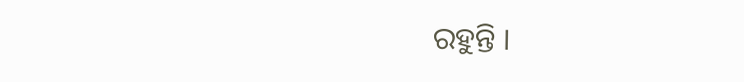ରହୁନ୍ତି ।